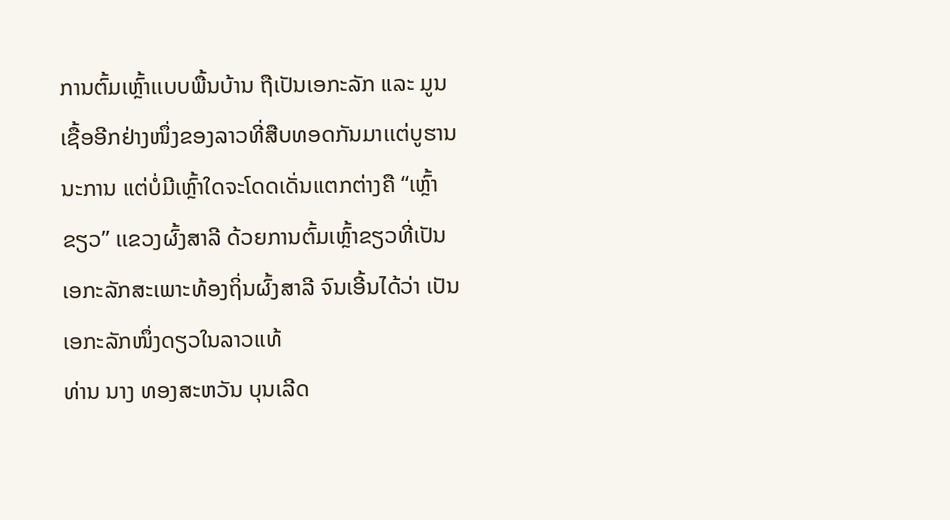ການຕົ້ມເຫຼົ້າເເບບພື້ນບ້ານ ຖືເປັນເອກະລັກ ແລະ ມູນເຊື້ອອີກຢ່າງໜຶ່ງຂອງລາວທີ່ສືບທອດກັນມາເເຕ່ບູຮານນະການ ແຕ່ບໍ່ມີເຫຼົ້າໃດຈະໂດດເດັ່ນແຕກຕ່າງຄື “ເຫຼົ້າຂຽວ” ເເຂວງຜົ້ງສາລີ ດ້ວຍການຕົ້ມເຫຼົ້າຂຽວທີ່ເປັນເອກະລັກສະເພາະທ້ອງຖິ່ນຜົ້ງສາລີ ຈົນເອີ້ນໄດ້ວ່າ ເປັນເອກະລັກໜຶ່ງດຽວໃນລາວແທ້
ທ່ານ ນາງ ທອງສະຫວັນ ບຸນເລີດ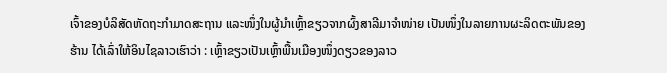ເຈົ້າຂອງບໍລິສັດຫັດຖະກໍາມາດສະຖານ ແລະໜຶ່ງໃນຜູ້ນຳເຫຼົ້າຂຽວຈາກຜົ້ງສາລີມາຈຳໜ່າຍ ເປັນໜຶ່ງໃນລາຍການຜະລິດຕະພັນຂອງຮ້ານ ໄດ້ເລົ່າໃຫ້ອິນໄຊລາວເຮົາວ່າ : ເຫຼົ້າຂຽວເປັນເຫຼົ້າພື້ນເມືອງໜຶ່ງດຽວຂອງລາວ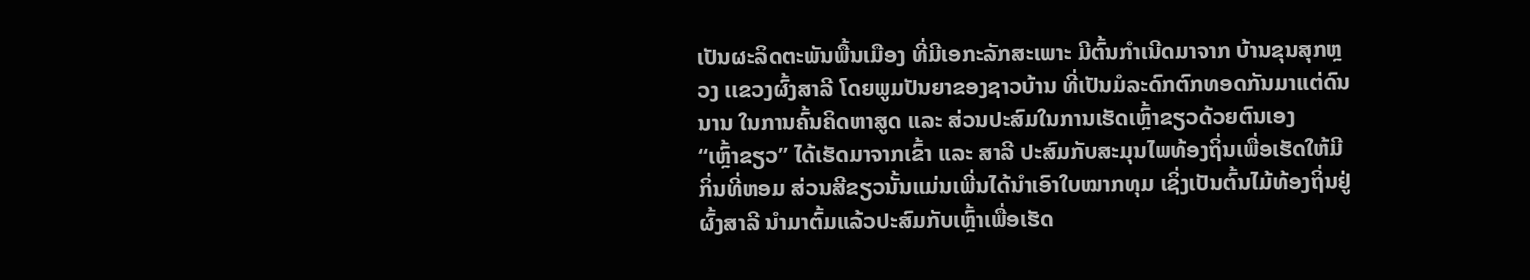ເປັນຜະລິດຕະພັນພື້ນເມືອງ ທີ່ມີເອກະລັກສະເພາະ ມີຕົ້ນກໍາເນີດມາຈາກ ບ້ານຂຸນສຸກຫຼວງ ເເຂວງຜົ້ງສາລີ ໂດຍພູມປັນຍາຂອງຊາວບ້ານ ທີ່ເປັນມໍລະດົກຕົກທອດກັນມາແຕ່ດົນນານ ໃນການຄົ້ນຄິດຫາສູດ ແລະ ສ່ວນປະສົມໃນການເຮັດເຫຼົ້າຂຽວດ້ວຍຕົນເອງ
“ເຫຼົ້າຂຽວ” ໄດ້ເຮັດມາຈາກເຂົ້າ ແລະ ສາລີ ປະສົມກັບສະມຸນໄພທ້ອງຖິ່ນເພື່ອເຮັດໃຫ້ມີກິ່ນທີ່ຫອມ ສ່ວນສີຂຽວນັ້ນແມ່ນເພີ່ນໄດ້ນໍາເອົາໃບໝາກທຸມ ເຊິ່ງເປັນຕົ້ນໄມ້ທ້ອງຖິ່ນຢູ່ຜົ້ງສາລີ ນໍາມາຕົ້ມແລ້ວປະສົມກັບເຫຼົ້າເພື່ອເຮັດ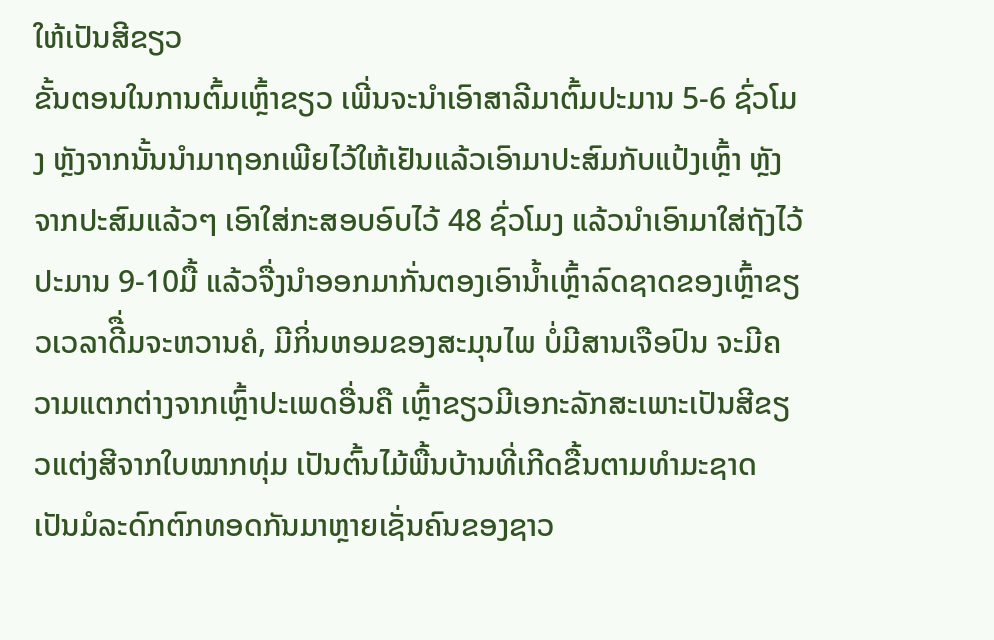ໃຫ້ເປັນສີຂຽວ
ຂັ້ນຕອນໃນການຕົ້ມເຫຼົ້າຂຽວ ເພີ່ນຈະນໍາເອົາສາລີມາຕົ້ມປະມານ 5-6 ຊົ່ວໂມງ ຫຼັງຈາກນັ້ນນໍາມາຖອກເພີຍໄວ້ໃຫ້ເຢັນແລ້ວເອົາມາປະສົມກັບແປ້ງເຫຼົ້າ ຫຼັງຈາກປະສົມແລ້ວໆ ເອົາໃສ່ກະສອບອົບໄວ້ 48 ຊົ່ວໂມງ ແລ້ວນໍາເອົາມາໃສ່ຖັງໄວ້ປະມານ 9-10ມື້ ແລ້ວຈື່ງນໍາອອກມາກັ່ນຕອງເອົານໍ້າເຫຼົ້າລົດຊາດຂອງເຫຼົ້າຂຽວເວລາດີື່ມຈະຫວານຄໍ, ມີກິ່ນຫອມຂອງສະມຸນໄພ ບໍ່ມີສານເຈືອປົນ ຈະມີຄວາມແຕກຕ່າງຈາກເຫຼົ້າປະເພດອື່ນຄື ເຫຼົ້າຂຽວມີເອກະລັກສະເພາະເປັນສີຂຽວແຕ່ງສີຈາກໃບໝາກທຸ່ມ ເປັນຕົ້ນໄມ້ພື້ນບ້ານທີ່ເກີດຂື້ນຕາມທຳມະຊາດ ເປັນມໍລະດົກຕົກທອດກັນມາຫຼາຍເຊັ່ນຄົນຂອງຊາວ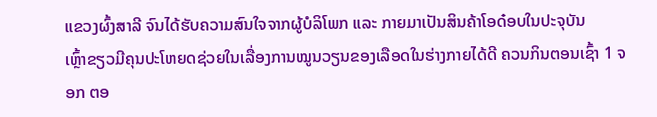ແຂວງຜົ້ງສາລີ ຈົນໄດ້ຮັບຄວາມສົນໃຈຈາກຜູ້ບໍລິໂພກ ແລະ ກາຍມາເປັນສິນຄ້າໂອດ໋ອບໃນປະຈຸບັນ
ເຫຼົ້າຂຽວມີຄຸນປະໂຫຍດຊ່ວຍໃນເລື່ອງການໝູນວຽນຂອງເລືອດໃນຮ່າງກາຍໄດ້ດີ ຄວນກິນຕອນເຊົ້າ 1 ຈອກ ຕອ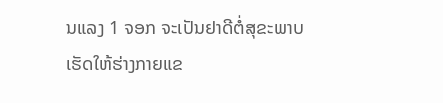ນແລງ 1 ຈອກ ຈະເປັນຢາດີຕໍ່ສຸຂະພາບ ເຮັດໃຫ້ຮ່າງກາຍແຂ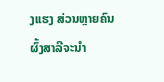ງເເຮງ ສ່ວນຫຼາຍຄົນຜົ້ງສາລີຈະນໍາ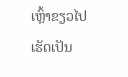ເຫຼົ້າຂຽວໄປເຮັດເປັນ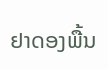ຢາດອງພື້ນ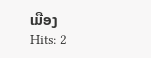ເມືອງ
Hits: 2